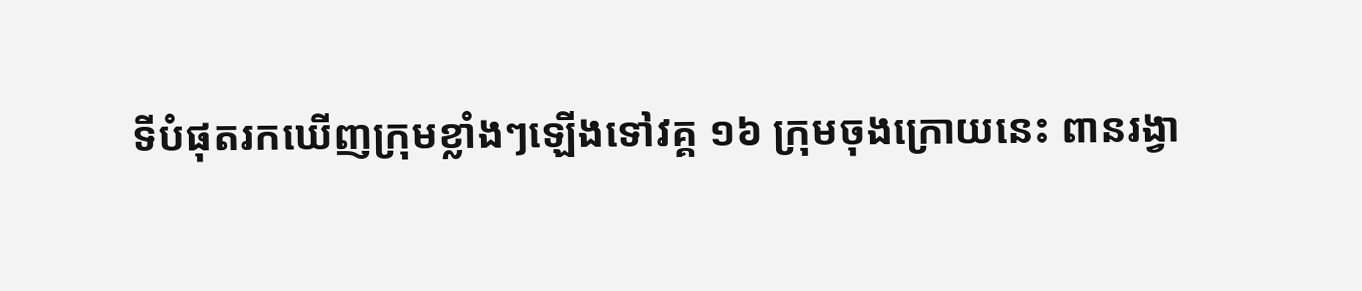ទីបំផុតរកឃើញក្រុមខ្លាំងៗឡើងទៅវគ្គ ១៦ ក្រុមចុងក្រោយនេះ ពានរង្វា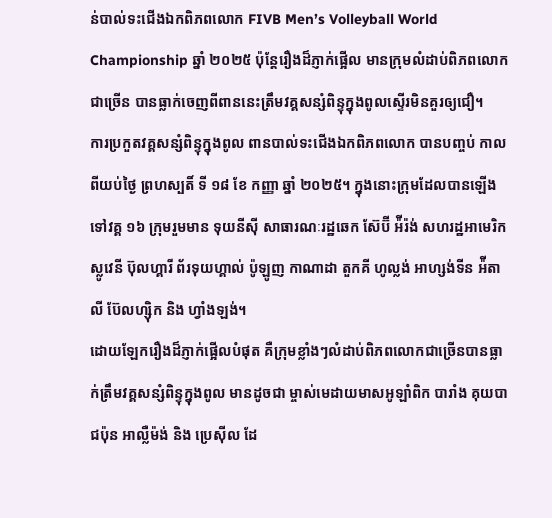ន់បាល់ទះជើងឯកពិភពលោក FIVB Men’s Volleyball World Championship ឆ្នាំ ២០២៥ ប៉ុន្តែរឿងដ៏ភ្ញាក់ផ្អើល មានក្រុមលំដាប់ពិភពលោកជាច្រើន បានធ្លាក់ចេញពីពាននេះត្រឹមវគ្គសន្សំពិន្ទុក្នុងពូលស្ទើរមិនគួរឲ្យជឿ។
ការប្រកួតវគ្គសន្សំពិន្ទុក្នុងពូល ពានបាល់ទះជើងឯកពិភពលោក បានបញ្ចប់ កាលពីយប់ថ្ងៃ ព្រហស្បតិ៍ ទី ១៨ ខែ កញ្ញា ឆ្នាំ ២០២៥។ ក្នុងនោះក្រុមដែលបានឡើងទៅវគ្គ ១៦ ក្រុមរួមមាន ទុយនីស៊ី សាធារណៈរដ្ឋឆេក ស៊ែប៊ី អ៉ីរ៉ង់ សហរដ្ឋអាមេរិក ស្លូវេនី ប៊ុលហ្គារី ព័រទុយហ្គាល់ ប៉ូឡូញ កាណាដា តួកគី ហូល្លង់ អាហ្សង់ទីន អ៉ីតាលី ប៊ែលហ្ស៊ិក និង ហ្វាំងឡង់។
ដោយឡែករឿងដ៏ភ្ញាក់ផ្អើលបំផុត គឺក្រុមខ្លាំងៗលំដាប់ពិភពលោកជាច្រើនបានធ្លាក់ត្រឹមវគ្គសន្សំពិន្ទុក្នុងពូល មានដូចជា ម្ចាស់មេដាយមាសអូឡាំពិក បារាំង គុយបា ជប៉ុន អាល្លឺម៉ង់ និង ប្រេស៊ីល ដែ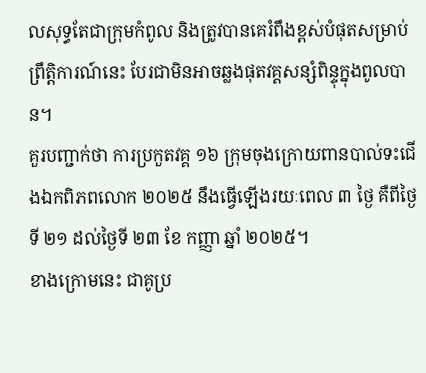លសុទ្ធតែជាក្រុមកំពូល និងត្រូវបានគេរំពឹងខ្ពស់បំផុតសម្រាប់ព្រឹត្តិការណ៍នេះ បែរជាមិនអាចឆ្លងផុតវគ្គសន្សំពិន្ទុក្នុងពូលបាន។
គួរបញ្ជាក់ថា ការប្រកួតវគ្គ ១៦ ក្រុមចុងក្រោយពានបាល់ទះជើងឯកពិភពលោក ២០២៥ នឹងធ្វើឡើងរយៈពេល ៣ ថ្ងៃ គឺពីថ្ងៃទី ២១ ដល់ថ្ងៃទី ២៣ ខែ កញ្ញា ឆ្នាំ ២០២៥។
ខាងក្រោមនេះ ជាគូប្រ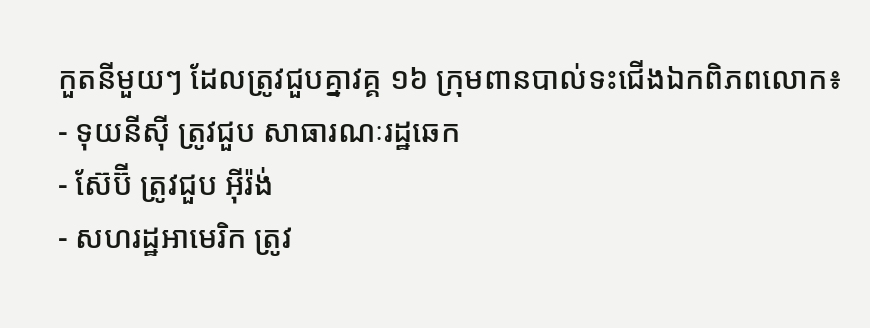កួតនីមួយៗ ដែលត្រូវជួបគ្នាវគ្គ ១៦ ក្រុមពានបាល់ទះជើងឯកពិភពលោក៖
- ទុយនីស៊ី ត្រូវជួប សាធារណៈរដ្ឋឆេក
- ស៊ែប៊ី ត្រូវជួប អ៊ីរ៉ង់
- សហរដ្ឋអាមេរិក ត្រូវ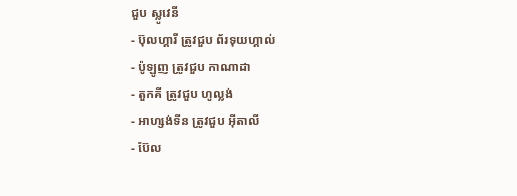ជួប ស្លូវេនី
- ប៊ុលហ្គារី ត្រូវជួប ព័រទុយហ្គាល់
- ប៉ូឡូញ ត្រូវជួប កាណាដា
- តួកគី ត្រូវជួប ហូល្លង់
- អាហ្សង់ទីន ត្រូវជួប អ៊ីតាលី
- ប៊ែល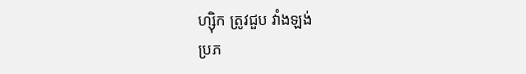ហ្ស៊ិក ត្រូវជួប វាំងឡង់
ប្រភ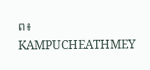ព៖ KAMPUCHEATHMEY